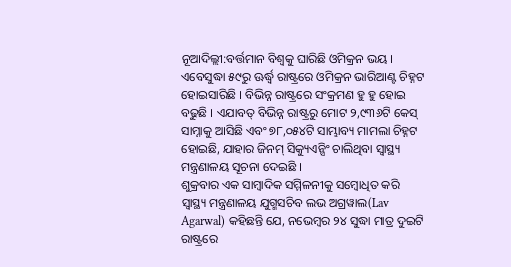ନୂଆଦିଲ୍ଲୀ:ବର୍ତ୍ତମାନ ବିଶ୍ବକୁ ଘାରିଛି ଓମିକ୍ରନ ଭୟ । ଏବେସୁଦ୍ଧା ୫୯ରୁ ଊର୍ଦ୍ଧ୍ବ ରାଷ୍ଟ୍ରରେ ଓମିକ୍ରନ ଭାରିଆଣ୍ଟ ଚିହ୍ନଟ ହୋଇସାରିଛି । ବିଭିନ୍ନ ରାଷ୍ଟ୍ରରେ ସଂକ୍ରମଣ ହୁ ହୁ ହୋଇ ବଢୁଛି । ଏଯାବତ୍ ବିଭିନ୍ନ ରାଷ୍ଟ୍ରରୁ ମୋଟ ୨,୯୩୬ଟି କେସ୍ ସାମ୍ନାକୁ ଆସିଛି ଏବଂ ୭୮,୦୫୪ଟି ସାମ୍ଭାବ୍ୟ ମାମଲା ଚିହ୍ନଟ ହୋଇଛି, ଯାହାର ଜିନମ୍ ସିକ୍ୟୁଏନ୍ସିଂ ଚାଲିଥିବା ସ୍ବାସ୍ଥ୍ୟ ମନ୍ତ୍ରଣାଳୟ ସୂଚନା ଦେଇଛି ।
ଶୁକ୍ରବାର ଏକ ସାମ୍ବାଦିକ ସମ୍ମିଳନୀକୁ ସମ୍ବୋଧିତ କରି ସ୍ବାସ୍ଥ୍ୟ ମନ୍ତ୍ରଣାଳୟ ଯୁଗ୍ମସଚିବ ଲଭ ଅଗ୍ରୱାଲ(Lav Agarwal) କହିଛନ୍ତି ଯେ, ନଭେମ୍ବର ୨୪ ସୁଦ୍ଧା ମାତ୍ର ଦୁଇଟି ରାଷ୍ଟ୍ରରେ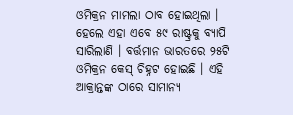ଓମିକ୍ରନ ମାମଲା ଠାବ ହୋଇଥିଲା । ହେଲେ ଏହା ଏବେ ୫୯ ରାଷ୍ଟ୍ରକୁ ବ୍ୟାପି ସାରିଲାଣି । ବର୍ତ୍ତମାନ ଭାରତରେ ୨୫ଟି ଓମିକ୍ରନ କେସ୍ ଚିହ୍ନଟ ହୋଇଛି । ଏହି ଆକ୍ରାନ୍ତଙ୍କ ଠାରେ ସାମାନ୍ୟ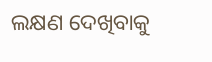ଲକ୍ଷଣ ଦେଖିବାକୁ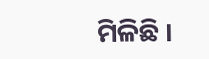ମିଳିଛି ।